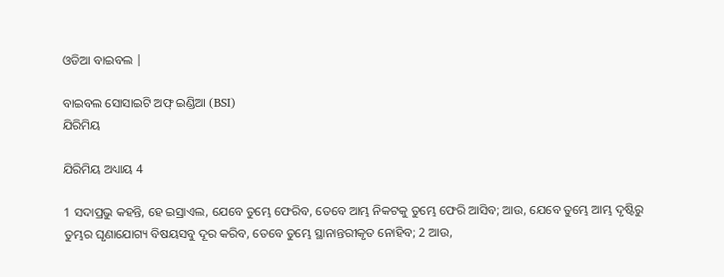ଓଡିଆ ବାଇବଲ |

ବାଇବଲ ସୋସାଇଟି ଅଫ୍ ଇଣ୍ଡିଆ (BSI)
ଯିରିମିୟ

ଯିରିମିୟ ଅଧ୍ୟାୟ 4

1 ସଦାପ୍ରଭୁ କହନ୍ତି, ହେ ଇସ୍ରାଏଲ, ଯେବେ ତୁମ୍ଭେ ଫେରିବ, ତେବେ ଆମ୍ଭ ନିକଟକୁ ତୁମ୍ଭେ ଫେରି ଆସିବ; ଆଉ, ଯେବେ ତୁମ୍ଭେ ଆମ୍ଭ ଦୃଷ୍ଟିରୁ ତୁମ୍ଭର ଘୃଣାଯୋଗ୍ୟ ବିଷୟସବୁ ଦୂର କରିବ, ତେବେ ତୁମ୍ଭେ ସ୍ଥାନାନ୍ତରୀକୃତ ନୋହିବ; 2 ଆଉ,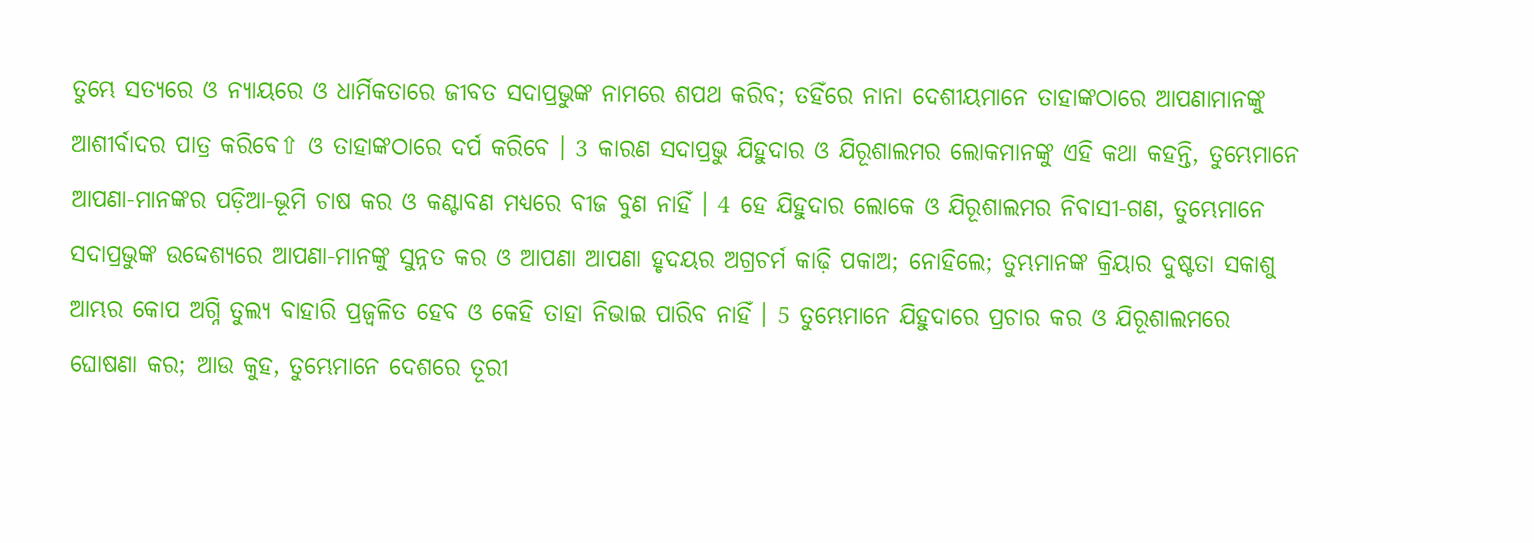ତୁମ୍ଭେ ସତ୍ୟରେ ଓ ନ୍ୟାୟରେ ଓ ଧାର୍ମିକତାରେ ଜୀବତ ସଦାପ୍ରଭୁଙ୍କ ନାମରେ ଶପଥ କରିବ; ତହିଁରେ ନାନା ଦେଶୀୟମାନେ ତାହାଙ୍କଠାରେ ଆପଣାମାନଙ୍କୁ ଆଶୀର୍ବାଦର ପାତ୍ର କରିବେ⇧ ଓ ତାହାଙ୍କଠାରେ ଦର୍ପ କରିବେ । 3 କାରଣ ସଦାପ୍ରଭୁ ଯିହୁଦାର ଓ ଯିରୂଶାଲମର ଲୋକମାନଙ୍କୁ ଏହି କଥା କହନ୍ତି, ତୁମ୍ଭେମାନେ ଆପଣା-ମାନଙ୍କର ପଡ଼ିଆ-ଭୂମି ଚାଷ କର ଓ କଣ୍ଟାବଣ ମଧ୍ୟରେ ବୀଜ ବୁଣ ନାହିଁ । 4 ହେ ଯିହୁଦାର ଲୋକେ ଓ ଯିରୂଶାଲମର ନିବାସୀ-ଗଣ, ତୁମ୍ଭେମାନେ ସଦାପ୍ରଭୁଙ୍କ ଉଦ୍ଦେଶ୍ୟରେ ଆପଣା-ମାନଙ୍କୁ ସୁନ୍ନତ କର ଓ ଆପଣା ଆପଣା ହୃଦୟର ଅଗ୍ରଚର୍ମ କାଢ଼ି ପକାଅ; ନୋହିଲେ; ତୁମ୍ଭମାନଙ୍କ କ୍ରିୟାର ଦୁଷ୍ଟତା ସକାଶୁ ଆମ୍ଭର କୋପ ଅଗ୍ନି ତୁଲ୍ୟ ବାହାରି ପ୍ରଜ୍ଵଳିତ ହେବ ଓ କେହି ତାହା ନିଭାଇ ପାରିବ ନାହିଁ । 5 ତୁମ୍ଭେମାନେ ଯିହୁଦାରେ ପ୍ରଚାର କର ଓ ଯିରୂଶାଲମରେ ଘୋଷଣା କର; ଆଉ କୁହ, ତୁମ୍ଭେମାନେ ଦେଶରେ ତୂରୀ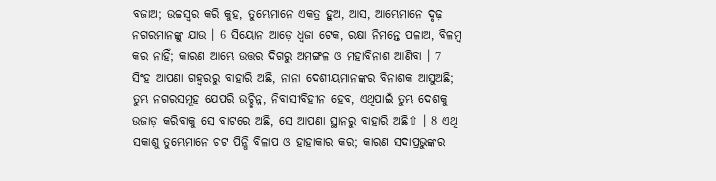ବଜାଅ; ଉଚ୍ଚସ୍ଵର କରି କୁହ, ତୁମ୍ଭେମାନେ ଏକତ୍ର ହୁଅ, ଆସ, ଆମ୍ଭେମାନେ ଦୃଢ଼ ନଗରମାନଙ୍କୁ ଯାଉ । 6 ସିୟୋନ ଆଡ଼େ ଧ୍ଵଜା ଟେକ, ରକ୍ଷା ନିମନ୍ତେ ପଳାଅ, ବିଳମ୍ଵ କର ନାହିଁ; କାରଣ ଆମ୍ଭେ ଉତ୍ତର ଦିଗରୁ ଅମଙ୍ଗଳ ଓ ମହାବିନାଶ ଆଣିବା । 7 ସିଂହ ଆପଣା ଗହ୍ଵରରୁ ବାହାରି ଅଛି, ନାନା ଦେଶୀୟମାନଙ୍କର ବିନାଶକ ଆସୁଅଛି; ତୁମ୍ଭ ନଗରସମୂହ ଯେପରି ଉଚ୍ଛିନ୍ନ, ନିବାସୀବିହୀନ ହେବ, ଏଥିପାଇଁ ତୁମ୍ଭ ଦେଶକୁ ଉଜାଡ଼ କରିବାକୁ ସେ ବାଟରେ ଅଛି, ସେ ଆପଣା ସ୍ଥାନରୁ ବାହାରି ଅଛି⇧ । 8 ଏଥି ସକାଶୁ ତୁମ୍ଭେମାନେ ଚଟ ପିନ୍ଧି ବିଳାପ ଓ ହାହାକାର କର; କାରଣ ସଦାପ୍ରଭୁଙ୍କର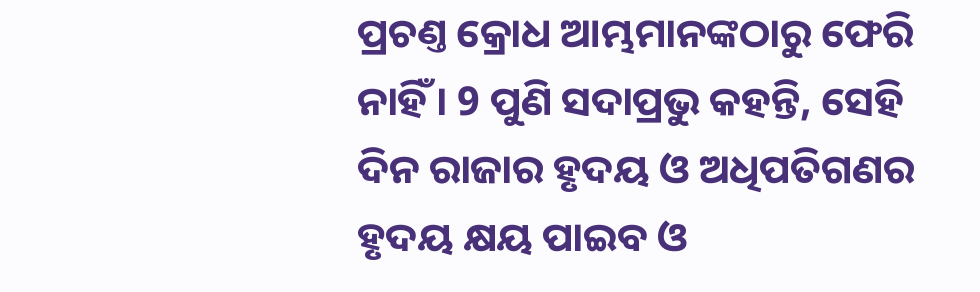ପ୍ରଚଣ୍ତ କ୍ରୋଧ ଆମ୍ଭମାନଙ୍କଠାରୁ ଫେରି ନାହିଁ । 9 ପୁଣି ସଦାପ୍ରଭୁ କହନ୍ତି, ସେହି ଦିନ ରାଜାର ହୃଦୟ ଓ ଅଧିପତିଗଣର ହୃଦୟ କ୍ଷୟ ପାଇବ ଓ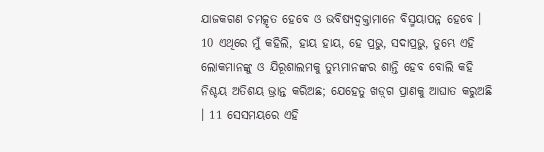ଯାଜକଗଣ ଚମତ୍କୃତ ହେବେ ଓ ଭବିଷ୍ୟଦ୍ବକ୍ତାମାନେ ବିସ୍ମୟାପନ୍ନ ହେବେ । 10 ଏଥିରେ ମୁଁ କହିଲି, ହାୟ ହାୟ, ହେ ପ୍ରଭୁ, ସଦାପ୍ରଭୁ, ତୁମ୍ଭେ ଏହି ଲୋକମାନଙ୍କୁ ଓ ଯିରୂଶାଲମକୁ ତୁମ୍ଭମାନଙ୍କର ଶାନ୍ତି ହେବ ବୋଲି କହି ନିଶ୍ଚୟ ଅତିଶୟ ଭ୍ରାନ୍ତ କରିଅଛ; ଯେହେତୁ ଖଡ଼୍‍ଗ ପ୍ରାଣକୁ ଆଘାତ କରୁଅଛି । 11 ସେସମୟରେ ଏହି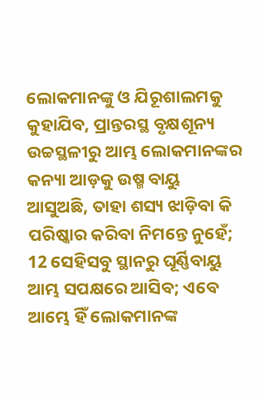ଲୋକମାନଙ୍କୁ ଓ ଯିରୂଶାଲମକୁ କୁହାଯିବ, ପ୍ରାନ୍ତରସ୍ଥ ବୃକ୍ଷଶୂନ୍ୟ ଉଚ୍ଚସ୍ଥଳୀରୁ ଆମ୍ଭ ଲୋକମାନଙ୍କର କନ୍ୟା ଆଡ଼କୁ ଉଷ୍ମ ବାୟୁ ଆସୁଅଛି, ତାହା ଶସ୍ୟ ଝାଡ଼ିବା କି ପରିଷ୍କାର କରିବା ନିମନ୍ତେ ନୁହେଁ; 12 ସେହିସବୁ ସ୍ଥାନରୁ ଘୂର୍ଣ୍ଣିବାୟୁ ଆମ୍ଭ ସପକ୍ଷରେ ଆସିବ; ଏବେ ଆମ୍ଭେ ହିଁ ଲୋକମାନଙ୍କ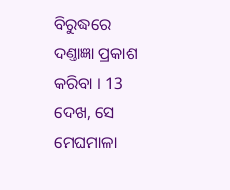ବିରୁଦ୍ଧରେ ଦଣ୍ତାଜ୍ଞା ପ୍ରକାଶ କରିବା । 13 ଦେଖ, ସେ ମେଘମାଳା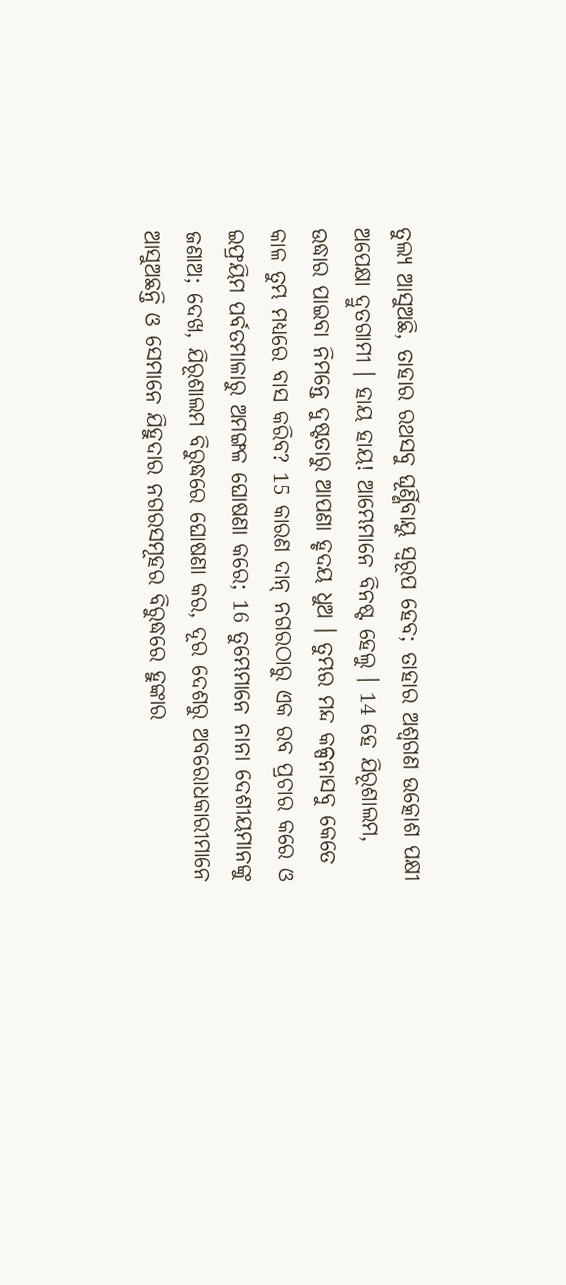ତୁଲ୍ୟ ଆସୁଅଛି, ତାହାର ରଥସବୁ ଘୂର୍ଣ୍ଣିବାୟୁ ସ୍ଵରୂପ ହେବ; ତାହାର ଅଶ୍ଵଗଣ ଉତ୍କୋଶ ପକ୍ଷୀ ଅପେକ୍ଷା ଦ୍ରୁତଗାମୀ । ହାୟ ହାୟ! ଆମ୍ଭେମାନେ ବିନଷ୍ଟ ହେଲୁ । 14 ହେ ଯିରୂଶାଲମ, ଉଦ୍ଧାର ପାଇବା ନିମନ୍ତେ ଦୁଷ୍ଟତାରୁ ଆପଣା ହୃଦୟ ଧୁଅ । ତୁମ୍ଭର ମନ୍ଦ କଳ୍ପନାସବୁ କେତେ କାଳ ତୁମ୍ଭ ମଧ୍ୟରେ ବାସ କରିବ? 15 କାରଣ ଦାନ୍ ନଗରଠାରୁ ଏକ ରବ ପ୍ରଚାର କରେ ଓ ଇଫ୍ରୟିମ ପର୍ବତମାଳାରୁ ଅମଙ୍ଗଳ ଘୋଷଣା କରେ; 16 ତୁମ୍ଭେମାନେ ନାନା ଦେଶୀୟମାନଙ୍କୁ ଜଣାଅ; ଦେଖ, ଯିରୂଶାଲମ ବିରୁଦ୍ଧରେ ଘୋଷଣା କର, ଦୂର ଦେଶରୁ ଅବରୋଧକାରୀମାନେ ଆସୁଅଛନ୍ତି ଓ ସେମାନେ ଯିହୁଦାର ନଗରସମୂହର ବିରୁଦ୍ଧରେ ହୁଙ୍କାର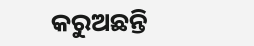କରୁଅଛନ୍ତି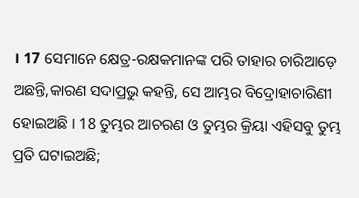। 17 ସେମାନେ କ୍ଷେତ୍ର-ରକ୍ଷକମାନଙ୍କ ପରି ତାହାର ଚାରିଆଡ଼େ ଅଛନ୍ତି,କାରଣ ସଦାପ୍ରଭୁ କହନ୍ତି, ସେ ଆମ୍ଭର ବିଦ୍ରୋହାଚାରିଣୀ ହୋଇଅଛି । 18 ତୁମ୍ଭର ଆଚରଣ ଓ ତୁମ୍ଭର କ୍ରିୟା ଏହିସବୁ ତୁମ୍ଭ ପ୍ରତି ଘଟାଇଅଛି;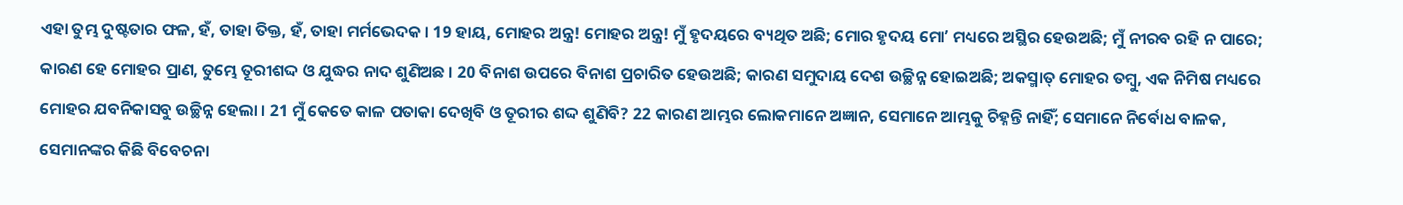ଏହା ତୁମ୍ଭ ଦୁଷ୍ଟତାର ଫଳ, ହଁ, ତାହା ତିକ୍ତ, ହଁ, ତାହା ମର୍ମଭେଦକ । 19 ହାୟ, ମୋହର ଅନ୍ତ୍ର! ମୋହର ଅନ୍ତ୍ର! ମୁଁ ହୃଦୟରେ ବ୍ୟଥିତ ଅଛି; ମୋର ହୃଦୟ ମୋʼ ମଧ୍ୟରେ ଅସ୍ଥିର ହେଉଅଛି; ମୁଁ ନୀରବ ରହି ନ ପାରେ; କାରଣ ହେ ମୋହର ପ୍ରାଣ, ତୁମ୍ଭେ ତୂରୀଶଦ୍ଦ ଓ ଯୁଦ୍ଧର ନାଦ ଶୁଣିଅଛ । 20 ବିନାଶ ଉପରେ ବିନାଶ ପ୍ରଚାରିତ ହେଉଅଛି; କାରଣ ସମୁଦାୟ ଦେଶ ଉଚ୍ଛିନ୍ନ ହୋଇଅଛି; ଅକସ୍ମାତ୍ ମୋହର ତମ୍ଵୁ, ଏକ ନିମିଷ ମଧ୍ୟରେ ମୋହର ଯବନିକାସବୁ ଉଚ୍ଛିନ୍ନ ହେଲା । 21 ମୁଁ କେତେ କାଳ ପତାକା ଦେଖିବି ଓ ତୂରୀର ଶଦ୍ଦ ଶୁଣିବି? 22 କାରଣ ଆମ୍ଭର ଲୋକମାନେ ଅଜ୍ଞାନ, ସେମାନେ ଆମ୍ଭକୁ ଚିହ୍ନନ୍ତି ନାହିଁ; ସେମାନେ ନିର୍ବୋଧ ବାଳକ, ସେମାନଙ୍କର କିଛି ବିବେଚନା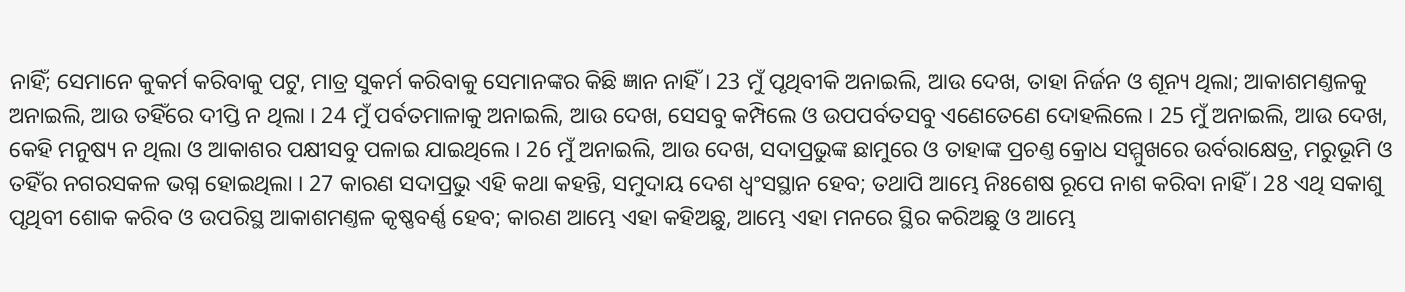ନାହିଁ; ସେମାନେ କୁକର୍ମ କରିବାକୁ ପଟୁ, ମାତ୍ର ସୁକର୍ମ କରିବାକୁ ସେମାନଙ୍କର କିଛି ଜ୍ଞାନ ନାହିଁ । 23 ମୁଁ ପୃଥିବୀକି ଅନାଇଲି, ଆଉ ଦେଖ, ତାହା ନିର୍ଜନ ଓ ଶୂନ୍ୟ ଥିଲା; ଆକାଶମଣ୍ତଳକୁ ଅନାଇଲି, ଆଉ ତହିଁରେ ଦୀପ୍ତି ନ ଥିଲା । 24 ମୁଁ ପର୍ବତମାଳାକୁ ଅନାଇଲି, ଆଉ ଦେଖ, ସେସବୁ କମ୍ପିଲେ ଓ ଉପପର୍ବତସବୁ ଏଣେତେଣେ ଦୋହଲିଲେ । 25 ମୁଁ ଅନାଇଲି, ଆଉ ଦେଖ, କେହି ମନୁଷ୍ୟ ନ ଥିଲା ଓ ଆକାଶର ପକ୍ଷୀସବୁ ପଳାଇ ଯାଇଥିଲେ । 26 ମୁଁ ଅନାଇଲି, ଆଉ ଦେଖ, ସଦାପ୍ରଭୁଙ୍କ ଛାମୁରେ ଓ ତାହାଙ୍କ ପ୍ରଚଣ୍ତ କ୍ରୋଧ ସମ୍ମୁଖରେ ଉର୍ବରାକ୍ଷେତ୍ର, ମରୁଭୂମି ଓ ତହିଁର ନଗରସକଳ ଭଗ୍ନ ହୋଇଥିଲା । 27 କାରଣ ସଦାପ୍ରଭୁ ଏହି କଥା କହନ୍ତି, ସମୁଦାୟ ଦେଶ ଧ୍ଵଂସସ୍ଥାନ ହେବ; ତଥାପି ଆମ୍ଭେ ନିଃଶେଷ ରୂପେ ନାଶ କରିବା ନାହିଁ । 28 ଏଥି ସକାଶୁ ପୃଥିବୀ ଶୋକ କରିବ ଓ ଉପରିସ୍ଥ ଆକାଶମଣ୍ତଳ କୃଷ୍ଣବର୍ଣ୍ଣ ହେବ; କାରଣ ଆମ୍ଭେ ଏହା କହିଅଛୁ, ଆମ୍ଭେ ଏହା ମନରେ ସ୍ଥିର କରିଅଛୁ ଓ ଆମ୍ଭେ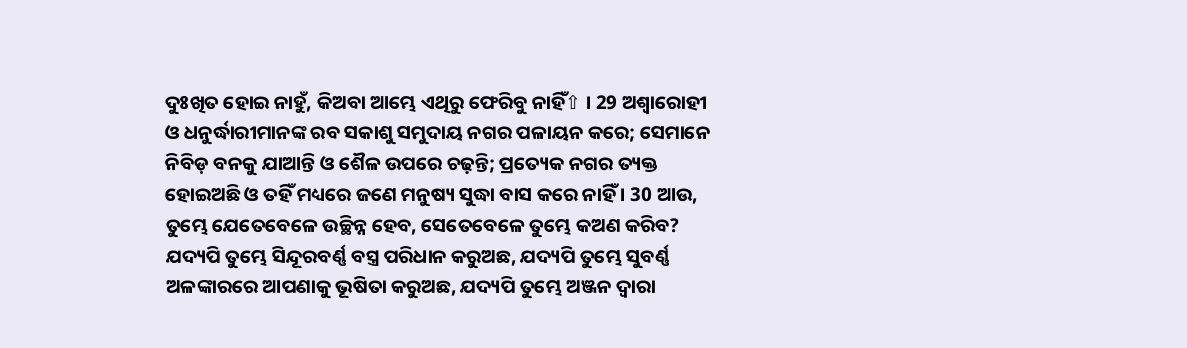ଦୁଃଖିତ ହୋଇ ନାହୁଁ, କିଅବା ଆମ୍ଭେ ଏଥିରୁ ଫେରିବୁ ନାହିଁ⇧ । 29 ଅଶ୍ଵାରୋହୀ ଓ ଧନୁର୍ଦ୍ଧାରୀମାନଙ୍କ ରବ ସକାଶୁ ସମୁଦାୟ ନଗର ପଳାୟନ କରେ; ସେମାନେ ନିବିଡ଼ ବନକୁ ଯାଆନ୍ତି ଓ ଶୈଳ ଉପରେ ଚଢ଼ନ୍ତି; ପ୍ରତ୍ୟେକ ନଗର ତ୍ୟକ୍ତ ହୋଇଅଛି ଓ ତହିଁ ମଧ୍ୟରେ ଜଣେ ମନୁଷ୍ୟ ସୁଦ୍ଧା ବାସ କରେ ନାହିଁ । 30 ଆଉ, ତୁମ୍ଭେ ଯେତେବେଳେ ଉଚ୍ଛିନ୍ନ ହେବ, ସେତେବେଳେ ତୁମ୍ଭେ କଅଣ କରିବ? ଯଦ୍ୟପି ତୁମ୍ଭେ ସିନ୍ଦୂରବର୍ଣ୍ଣ ବସ୍ତ୍ର ପରିଧାନ କରୁଅଛ, ଯଦ୍ୟପି ତୁମ୍ଭେ ସୁବର୍ଣ୍ଣ ଅଳଙ୍କାରରେ ଆପଣାକୁ ଭୂଷିତା କରୁଅଛ, ଯଦ୍ୟପି ତୁମ୍ଭେ ଅଞ୍ଜନ ଦ୍ଵାରା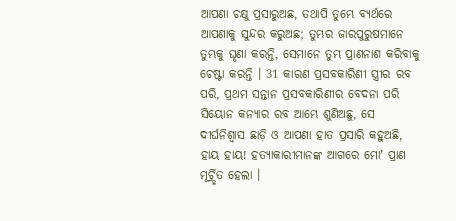ଆପଣା ଚକ୍ଷୁ ପ୍ରସାରୁଅଛ, ତଥାପି ତୁମ୍ଭେ ବ୍ୟର୍ଥରେ ଆପଣାକୁ ସୁନ୍ଦର କରୁଅଛ; ତୁମ୍ଭର ଜାରପୁରୁଷମାନେ ତୁମ୍ଭକୁ ଘୃଣା କରନ୍ତି, ସେମାନେ ତୁମ୍ଭ ପ୍ରାଣନାଶ କରିବାକୁ ଚେଷ୍ଟା କରନ୍ତି । 31 କାରଣ ପ୍ରସବକାରିଣୀ ସ୍ତ୍ରୀର ରବ ପରି, ପ୍ରଥମ ସନ୍ତାନ ପ୍ରସବକାରିଣୀର ବେଦନା ପରି ସିୟୋନ କନ୍ୟାର ରବ ଆମ୍ଭେ ଶୁଣିଅଛୁ, ସେ ଦୀର୍ଘନିଶ୍ଵାସ ଛାଡ଼ି ଓ ଆପଣା ହାତ ପ୍ରସାରି କହୁଅଛି, ହାୟ ହାୟ! ହତ୍ୟାକାରୀମାନଙ୍କ ଆଗରେ ମୋʼ ପ୍ରାଣ ମୂର୍ଚ୍ର୍ଛିତ ହେଲା ।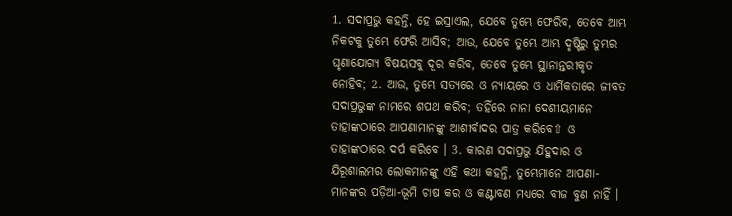1. ସଦାପ୍ରଭୁ କହନ୍ତି, ହେ ଇସ୍ରାଏଲ, ଯେବେ ତୁମ୍ଭେ ଫେରିବ, ତେବେ ଆମ୍ଭ ନିକଟକୁ ତୁମ୍ଭେ ଫେରି ଆସିବ; ଆଉ, ଯେବେ ତୁମ୍ଭେ ଆମ୍ଭ ଦୃଷ୍ଟିରୁ ତୁମ୍ଭର ଘୃଣାଯୋଗ୍ୟ ବିଷୟସବୁ ଦୂର କରିବ, ତେବେ ତୁମ୍ଭେ ସ୍ଥାନାନ୍ତରୀକୃତ ନୋହିବ; 2. ଆଉ, ତୁମ୍ଭେ ସତ୍ୟରେ ଓ ନ୍ୟାୟରେ ଓ ଧାର୍ମିକତାରେ ଜୀବତ ସଦାପ୍ରଭୁଙ୍କ ନାମରେ ଶପଥ କରିବ; ତହିଁରେ ନାନା ଦେଶୀୟମାନେ ତାହାଙ୍କଠାରେ ଆପଣାମାନଙ୍କୁ ଆଶୀର୍ବାଦର ପାତ୍ର କରିବେ⇧ ଓ ତାହାଙ୍କଠାରେ ଦର୍ପ କରିବେ । 3. କାରଣ ସଦାପ୍ରଭୁ ଯିହୁଦାର ଓ ଯିରୂଶାଲମର ଲୋକମାନଙ୍କୁ ଏହି କଥା କହନ୍ତି, ତୁମ୍ଭେମାନେ ଆପଣା-ମାନଙ୍କର ପଡ଼ିଆ-ଭୂମି ଚାଷ କର ଓ କଣ୍ଟାବଣ ମଧ୍ୟରେ ବୀଜ ବୁଣ ନାହିଁ ।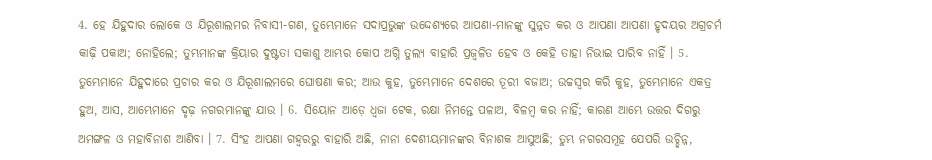4. ହେ ଯିହୁଦାର ଲୋକେ ଓ ଯିରୂଶାଲମର ନିବାସୀ-ଗଣ, ତୁମ୍ଭେମାନେ ସଦାପ୍ରଭୁଙ୍କ ଉଦ୍ଦେଶ୍ୟରେ ଆପଣା-ମାନଙ୍କୁ ସୁନ୍ନତ କର ଓ ଆପଣା ଆପଣା ହୃଦୟର ଅଗ୍ରଚର୍ମ କାଢ଼ି ପକାଅ; ନୋହିଲେ; ତୁମ୍ଭମାନଙ୍କ କ୍ରିୟାର ଦୁଷ୍ଟତା ସକାଶୁ ଆମ୍ଭର କୋପ ଅଗ୍ନି ତୁଲ୍ୟ ବାହାରି ପ୍ରଜ୍ଵଳିତ ହେବ ଓ କେହି ତାହା ନିଭାଇ ପାରିବ ନାହିଁ । 5. ତୁମ୍ଭେମାନେ ଯିହୁଦାରେ ପ୍ରଚାର କର ଓ ଯିରୂଶାଲମରେ ଘୋଷଣା କର; ଆଉ କୁହ, ତୁମ୍ଭେମାନେ ଦେଶରେ ତୂରୀ ବଜାଅ; ଉଚ୍ଚସ୍ଵର କରି କୁହ, ତୁମ୍ଭେମାନେ ଏକତ୍ର ହୁଅ, ଆସ, ଆମ୍ଭେମାନେ ଦୃଢ଼ ନଗରମାନଙ୍କୁ ଯାଉ । 6. ସିୟୋନ ଆଡ଼େ ଧ୍ଵଜା ଟେକ, ରକ୍ଷା ନିମନ୍ତେ ପଳାଅ, ବିଳମ୍ଵ କର ନାହିଁ; କାରଣ ଆମ୍ଭେ ଉତ୍ତର ଦିଗରୁ ଅମଙ୍ଗଳ ଓ ମହାବିନାଶ ଆଣିବା । 7. ସିଂହ ଆପଣା ଗହ୍ଵରରୁ ବାହାରି ଅଛି, ନାନା ଦେଶୀୟମାନଙ୍କର ବିନାଶକ ଆସୁଅଛି; ତୁମ୍ଭ ନଗରସମୂହ ଯେପରି ଉଚ୍ଛିନ୍ନ,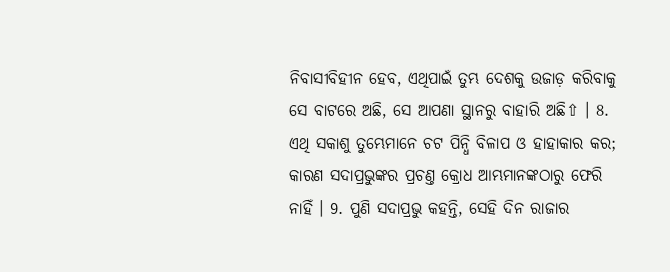ନିବାସୀବିହୀନ ହେବ, ଏଥିପାଇଁ ତୁମ୍ଭ ଦେଶକୁ ଉଜାଡ଼ କରିବାକୁ ସେ ବାଟରେ ଅଛି, ସେ ଆପଣା ସ୍ଥାନରୁ ବାହାରି ଅଛି⇧ । 8. ଏଥି ସକାଶୁ ତୁମ୍ଭେମାନେ ଚଟ ପିନ୍ଧି ବିଳାପ ଓ ହାହାକାର କର; କାରଣ ସଦାପ୍ରଭୁଙ୍କର ପ୍ରଚଣ୍ତ କ୍ରୋଧ ଆମ୍ଭମାନଙ୍କଠାରୁ ଫେରି ନାହିଁ । 9. ପୁଣି ସଦାପ୍ରଭୁ କହନ୍ତି, ସେହି ଦିନ ରାଜାର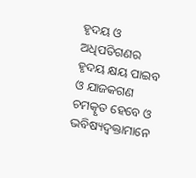ହୃଦୟ ଓ ଅଧିପତିଗଣର ହୃଦୟ କ୍ଷୟ ପାଇବ ଓ ଯାଜକଗଣ ଚମତ୍କୃତ ହେବେ ଓ ଭବିଷ୍ୟଦ୍ବକ୍ତାମାନେ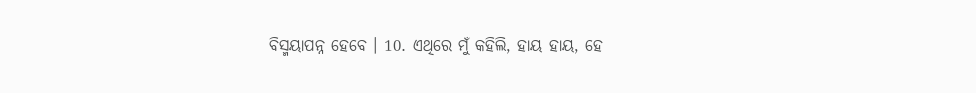ବିସ୍ମୟାପନ୍ନ ହେବେ । 10. ଏଥିରେ ମୁଁ କହିଲି, ହାୟ ହାୟ, ହେ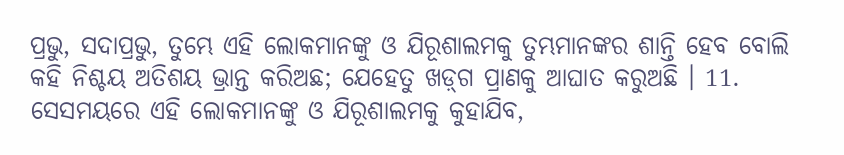ପ୍ରଭୁ, ସଦାପ୍ରଭୁ, ତୁମ୍ଭେ ଏହି ଲୋକମାନଙ୍କୁ ଓ ଯିରୂଶାଲମକୁ ତୁମ୍ଭମାନଙ୍କର ଶାନ୍ତି ହେବ ବୋଲି କହି ନିଶ୍ଚୟ ଅତିଶୟ ଭ୍ରାନ୍ତ କରିଅଛ; ଯେହେତୁ ଖଡ଼୍‍ଗ ପ୍ରାଣକୁ ଆଘାତ କରୁଅଛି । 11. ସେସମୟରେ ଏହି ଲୋକମାନଙ୍କୁ ଓ ଯିରୂଶାଲମକୁ କୁହାଯିବ,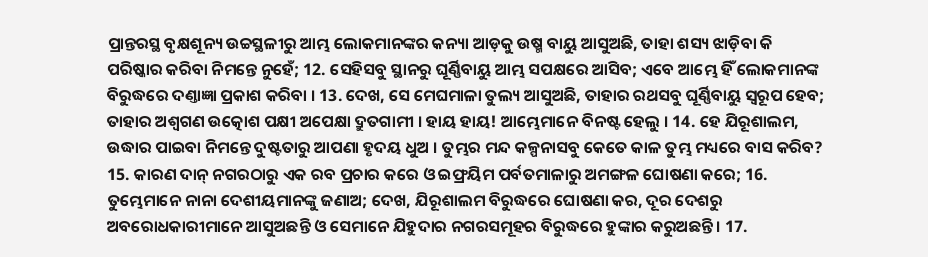ପ୍ରାନ୍ତରସ୍ଥ ବୃକ୍ଷଶୂନ୍ୟ ଉଚ୍ଚସ୍ଥଳୀରୁ ଆମ୍ଭ ଲୋକମାନଙ୍କର କନ୍ୟା ଆଡ଼କୁ ଉଷ୍ମ ବାୟୁ ଆସୁଅଛି, ତାହା ଶସ୍ୟ ଝାଡ଼ିବା କି ପରିଷ୍କାର କରିବା ନିମନ୍ତେ ନୁହେଁ; 12. ସେହିସବୁ ସ୍ଥାନରୁ ଘୂର୍ଣ୍ଣିବାୟୁ ଆମ୍ଭ ସପକ୍ଷରେ ଆସିବ; ଏବେ ଆମ୍ଭେ ହିଁ ଲୋକମାନଙ୍କ ବିରୁଦ୍ଧରେ ଦଣ୍ତାଜ୍ଞା ପ୍ରକାଶ କରିବା । 13. ଦେଖ, ସେ ମେଘମାଳା ତୁଲ୍ୟ ଆସୁଅଛି, ତାହାର ରଥସବୁ ଘୂର୍ଣ୍ଣିବାୟୁ ସ୍ଵରୂପ ହେବ; ତାହାର ଅଶ୍ଵଗଣ ଉତ୍କୋଶ ପକ୍ଷୀ ଅପେକ୍ଷା ଦ୍ରୁତଗାମୀ । ହାୟ ହାୟ! ଆମ୍ଭେମାନେ ବିନଷ୍ଟ ହେଲୁ । 14. ହେ ଯିରୂଶାଲମ, ଉଦ୍ଧାର ପାଇବା ନିମନ୍ତେ ଦୁଷ୍ଟତାରୁ ଆପଣା ହୃଦୟ ଧୁଅ । ତୁମ୍ଭର ମନ୍ଦ କଳ୍ପନାସବୁ କେତେ କାଳ ତୁମ୍ଭ ମଧ୍ୟରେ ବାସ କରିବ? 15. କାରଣ ଦାନ୍ ନଗରଠାରୁ ଏକ ରବ ପ୍ରଚାର କରେ ଓ ଇଫ୍ରୟିମ ପର୍ବତମାଳାରୁ ଅମଙ୍ଗଳ ଘୋଷଣା କରେ; 16. ତୁମ୍ଭେମାନେ ନାନା ଦେଶୀୟମାନଙ୍କୁ ଜଣାଅ; ଦେଖ, ଯିରୂଶାଲମ ବିରୁଦ୍ଧରେ ଘୋଷଣା କର, ଦୂର ଦେଶରୁ ଅବରୋଧକାରୀମାନେ ଆସୁଅଛନ୍ତି ଓ ସେମାନେ ଯିହୁଦାର ନଗରସମୂହର ବିରୁଦ୍ଧରେ ହୁଙ୍କାର କରୁଅଛନ୍ତି । 17.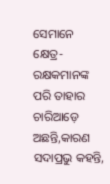ସେମାନେ କ୍ଷେତ୍ର-ରକ୍ଷକମାନଙ୍କ ପରି ତାହାର ଚାରିଆଡ଼େ ଅଛନ୍ତି,କାରଣ ସଦାପ୍ରଭୁ କହନ୍ତି,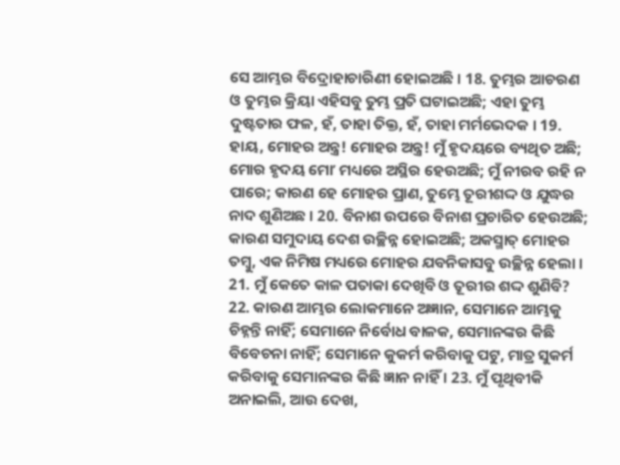ସେ ଆମ୍ଭର ବିଦ୍ରୋହାଚାରିଣୀ ହୋଇଅଛି । 18. ତୁମ୍ଭର ଆଚରଣ ଓ ତୁମ୍ଭର କ୍ରିୟା ଏହିସବୁ ତୁମ୍ଭ ପ୍ରତି ଘଟାଇଅଛି; ଏହା ତୁମ୍ଭ ଦୁଷ୍ଟତାର ଫଳ, ହଁ, ତାହା ତିକ୍ତ, ହଁ, ତାହା ମର୍ମଭେଦକ । 19. ହାୟ, ମୋହର ଅନ୍ତ୍ର! ମୋହର ଅନ୍ତ୍ର! ମୁଁ ହୃଦୟରେ ବ୍ୟଥିତ ଅଛି; ମୋର ହୃଦୟ ମୋʼ ମଧ୍ୟରେ ଅସ୍ଥିର ହେଉଅଛି; ମୁଁ ନୀରବ ରହି ନ ପାରେ; କାରଣ ହେ ମୋହର ପ୍ରାଣ, ତୁମ୍ଭେ ତୂରୀଶଦ୍ଦ ଓ ଯୁଦ୍ଧର ନାଦ ଶୁଣିଅଛ । 20. ବିନାଶ ଉପରେ ବିନାଶ ପ୍ରଚାରିତ ହେଉଅଛି; କାରଣ ସମୁଦାୟ ଦେଶ ଉଚ୍ଛିନ୍ନ ହୋଇଅଛି; ଅକସ୍ମାତ୍ ମୋହର ତମ୍ଵୁ, ଏକ ନିମିଷ ମଧ୍ୟରେ ମୋହର ଯବନିକାସବୁ ଉଚ୍ଛିନ୍ନ ହେଲା । 21. ମୁଁ କେତେ କାଳ ପତାକା ଦେଖିବି ଓ ତୂରୀର ଶଦ୍ଦ ଶୁଣିବି? 22. କାରଣ ଆମ୍ଭର ଲୋକମାନେ ଅଜ୍ଞାନ, ସେମାନେ ଆମ୍ଭକୁ ଚିହ୍ନନ୍ତି ନାହିଁ; ସେମାନେ ନିର୍ବୋଧ ବାଳକ, ସେମାନଙ୍କର କିଛି ବିବେଚନା ନାହିଁ; ସେମାନେ କୁକର୍ମ କରିବାକୁ ପଟୁ, ମାତ୍ର ସୁକର୍ମ କରିବାକୁ ସେମାନଙ୍କର କିଛି ଜ୍ଞାନ ନାହିଁ । 23. ମୁଁ ପୃଥିବୀକି ଅନାଇଲି, ଆଉ ଦେଖ,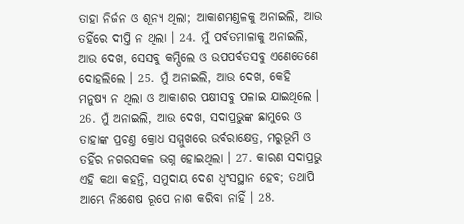ତାହା ନିର୍ଜନ ଓ ଶୂନ୍ୟ ଥିଲା; ଆକାଶମଣ୍ତଳକୁ ଅନାଇଲି, ଆଉ ତହିଁରେ ଦୀପ୍ତି ନ ଥିଲା । 24. ମୁଁ ପର୍ବତମାଳାକୁ ଅନାଇଲି, ଆଉ ଦେଖ, ସେସବୁ କମ୍ପିଲେ ଓ ଉପପର୍ବତସବୁ ଏଣେତେଣେ ଦୋହଲିଲେ । 25. ମୁଁ ଅନାଇଲି, ଆଉ ଦେଖ, କେହି ମନୁଷ୍ୟ ନ ଥିଲା ଓ ଆକାଶର ପକ୍ଷୀସବୁ ପଳାଇ ଯାଇଥିଲେ । 26. ମୁଁ ଅନାଇଲି, ଆଉ ଦେଖ, ସଦାପ୍ରଭୁଙ୍କ ଛାମୁରେ ଓ ତାହାଙ୍କ ପ୍ରଚଣ୍ତ କ୍ରୋଧ ସମ୍ମୁଖରେ ଉର୍ବରାକ୍ଷେତ୍ର, ମରୁଭୂମି ଓ ତହିଁର ନଗରସକଳ ଭଗ୍ନ ହୋଇଥିଲା । 27. କାରଣ ସଦାପ୍ରଭୁ ଏହି କଥା କହନ୍ତି, ସମୁଦାୟ ଦେଶ ଧ୍ଵଂସସ୍ଥାନ ହେବ; ତଥାପି ଆମ୍ଭେ ନିଃଶେଷ ରୂପେ ନାଶ କରିବା ନାହିଁ । 28.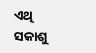ଏଥି ସକାଶୁ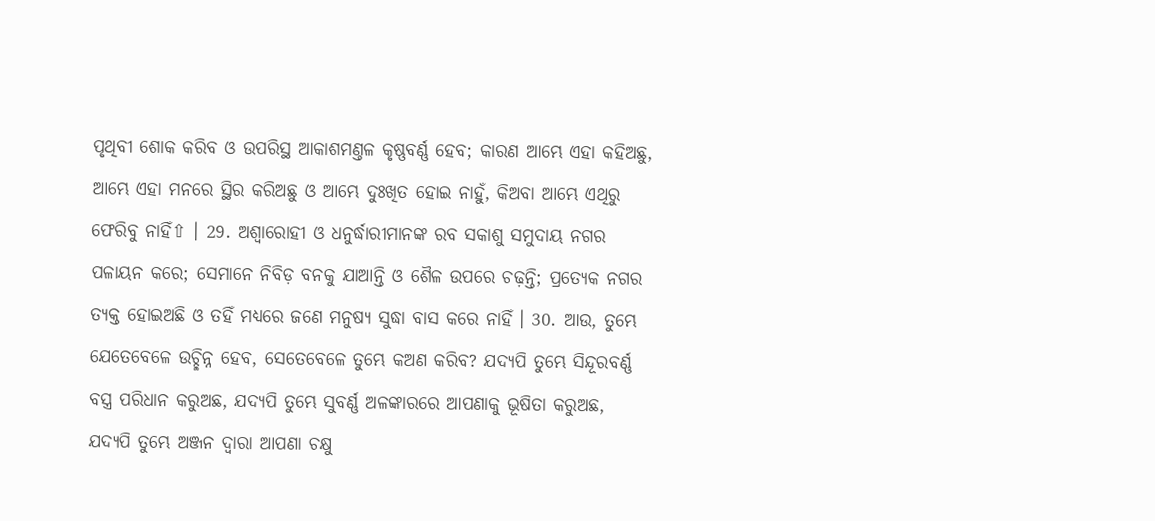ପୃଥିବୀ ଶୋକ କରିବ ଓ ଉପରିସ୍ଥ ଆକାଶମଣ୍ତଳ କୃଷ୍ଣବର୍ଣ୍ଣ ହେବ; କାରଣ ଆମ୍ଭେ ଏହା କହିଅଛୁ, ଆମ୍ଭେ ଏହା ମନରେ ସ୍ଥିର କରିଅଛୁ ଓ ଆମ୍ଭେ ଦୁଃଖିତ ହୋଇ ନାହୁଁ, କିଅବା ଆମ୍ଭେ ଏଥିରୁ ଫେରିବୁ ନାହିଁ⇧ । 29. ଅଶ୍ଵାରୋହୀ ଓ ଧନୁର୍ଦ୍ଧାରୀମାନଙ୍କ ରବ ସକାଶୁ ସମୁଦାୟ ନଗର ପଳାୟନ କରେ; ସେମାନେ ନିବିଡ଼ ବନକୁ ଯାଆନ୍ତି ଓ ଶୈଳ ଉପରେ ଚଢ଼ନ୍ତି; ପ୍ରତ୍ୟେକ ନଗର ତ୍ୟକ୍ତ ହୋଇଅଛି ଓ ତହିଁ ମଧ୍ୟରେ ଜଣେ ମନୁଷ୍ୟ ସୁଦ୍ଧା ବାସ କରେ ନାହିଁ । 30. ଆଉ, ତୁମ୍ଭେ ଯେତେବେଳେ ଉଚ୍ଛିନ୍ନ ହେବ, ସେତେବେଳେ ତୁମ୍ଭେ କଅଣ କରିବ? ଯଦ୍ୟପି ତୁମ୍ଭେ ସିନ୍ଦୂରବର୍ଣ୍ଣ ବସ୍ତ୍ର ପରିଧାନ କରୁଅଛ, ଯଦ୍ୟପି ତୁମ୍ଭେ ସୁବର୍ଣ୍ଣ ଅଳଙ୍କାରରେ ଆପଣାକୁ ଭୂଷିତା କରୁଅଛ, ଯଦ୍ୟପି ତୁମ୍ଭେ ଅଞ୍ଜନ ଦ୍ଵାରା ଆପଣା ଚକ୍ଷୁ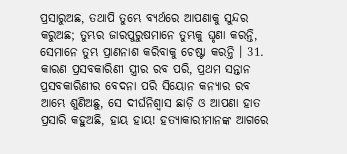ପ୍ରସାରୁଅଛ, ତଥାପି ତୁମ୍ଭେ ବ୍ୟର୍ଥରେ ଆପଣାକୁ ସୁନ୍ଦର କରୁଅଛ; ତୁମ୍ଭର ଜାରପୁରୁଷମାନେ ତୁମ୍ଭକୁ ଘୃଣା କରନ୍ତି, ସେମାନେ ତୁମ୍ଭ ପ୍ରାଣନାଶ କରିବାକୁ ଚେଷ୍ଟା କରନ୍ତି । 31. କାରଣ ପ୍ରସବକାରିଣୀ ସ୍ତ୍ରୀର ରବ ପରି, ପ୍ରଥମ ସନ୍ତାନ ପ୍ରସବକାରିଣୀର ବେଦନା ପରି ସିୟୋନ କନ୍ୟାର ରବ ଆମ୍ଭେ ଶୁଣିଅଛୁ, ସେ ଦୀର୍ଘନିଶ୍ଵାସ ଛାଡ଼ି ଓ ଆପଣା ହାତ ପ୍ରସାରି କହୁଅଛି, ହାୟ ହାୟ! ହତ୍ୟାକାରୀମାନଙ୍କ ଆଗରେ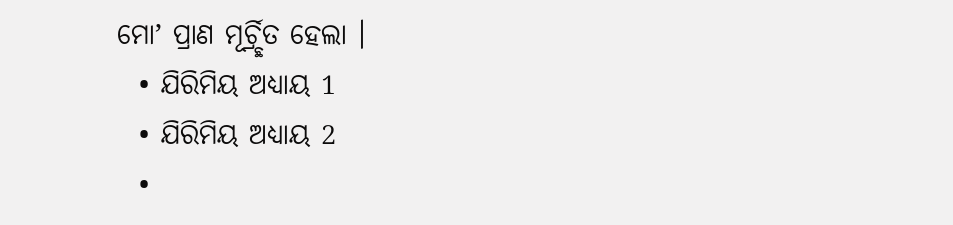ମୋʼ ପ୍ରାଣ ମୂର୍ଚ୍ର୍ଛିତ ହେଲା ।
  • ଯିରିମିୟ ଅଧ୍ୟାୟ 1
  • ଯିରିମିୟ ଅଧ୍ୟାୟ 2
  •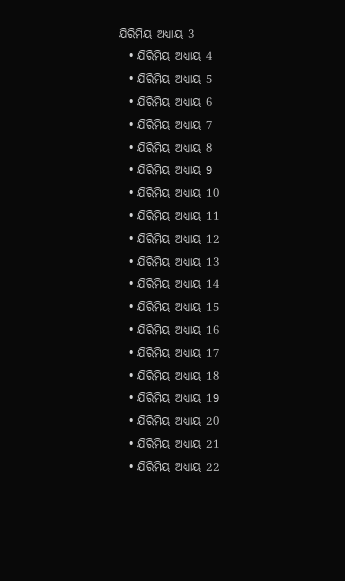ଯିରିମିୟ ଅଧ୍ୟାୟ 3
  • ଯିରିମିୟ ଅଧ୍ୟାୟ 4
  • ଯିରିମିୟ ଅଧ୍ୟାୟ 5
  • ଯିରିମିୟ ଅଧ୍ୟାୟ 6
  • ଯିରିମିୟ ଅଧ୍ୟାୟ 7
  • ଯିରିମିୟ ଅଧ୍ୟାୟ 8
  • ଯିରିମିୟ ଅଧ୍ୟାୟ 9
  • ଯିରିମିୟ ଅଧ୍ୟାୟ 10
  • ଯିରିମିୟ ଅଧ୍ୟାୟ 11
  • ଯିରିମିୟ ଅଧ୍ୟାୟ 12
  • ଯିରିମିୟ ଅଧ୍ୟାୟ 13
  • ଯିରିମିୟ ଅଧ୍ୟାୟ 14
  • ଯିରିମିୟ ଅଧ୍ୟାୟ 15
  • ଯିରିମିୟ ଅଧ୍ୟାୟ 16
  • ଯିରିମିୟ ଅଧ୍ୟାୟ 17
  • ଯିରିମିୟ ଅଧ୍ୟାୟ 18
  • ଯିରିମିୟ ଅଧ୍ୟାୟ 19
  • ଯିରିମିୟ ଅଧ୍ୟାୟ 20
  • ଯିରିମିୟ ଅଧ୍ୟାୟ 21
  • ଯିରିମିୟ ଅଧ୍ୟାୟ 22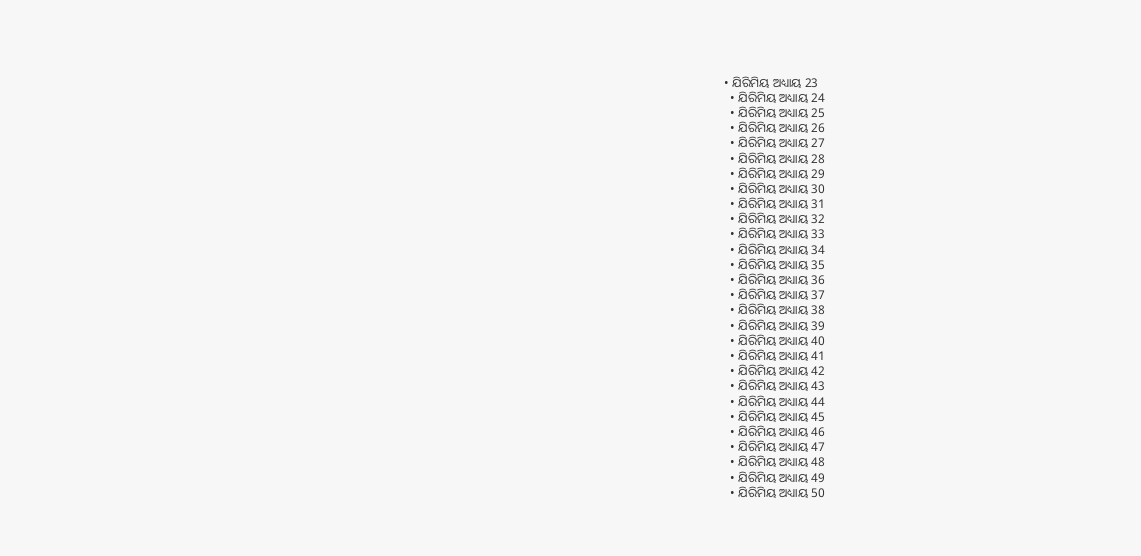• ଯିରିମିୟ ଅଧ୍ୟାୟ 23
  • ଯିରିମିୟ ଅଧ୍ୟାୟ 24
  • ଯିରିମିୟ ଅଧ୍ୟାୟ 25
  • ଯିରିମିୟ ଅଧ୍ୟାୟ 26
  • ଯିରିମିୟ ଅଧ୍ୟାୟ 27
  • ଯିରିମିୟ ଅଧ୍ୟାୟ 28
  • ଯିରିମିୟ ଅଧ୍ୟାୟ 29
  • ଯିରିମିୟ ଅଧ୍ୟାୟ 30
  • ଯିରିମିୟ ଅଧ୍ୟାୟ 31
  • ଯିରିମିୟ ଅଧ୍ୟାୟ 32
  • ଯିରିମିୟ ଅଧ୍ୟାୟ 33
  • ଯିରିମିୟ ଅଧ୍ୟାୟ 34
  • ଯିରିମିୟ ଅଧ୍ୟାୟ 35
  • ଯିରିମିୟ ଅଧ୍ୟାୟ 36
  • ଯିରିମିୟ ଅଧ୍ୟାୟ 37
  • ଯିରିମିୟ ଅଧ୍ୟାୟ 38
  • ଯିରିମିୟ ଅଧ୍ୟାୟ 39
  • ଯିରିମିୟ ଅଧ୍ୟାୟ 40
  • ଯିରିମିୟ ଅଧ୍ୟାୟ 41
  • ଯିରିମିୟ ଅଧ୍ୟାୟ 42
  • ଯିରିମିୟ ଅଧ୍ୟାୟ 43
  • ଯିରିମିୟ ଅଧ୍ୟାୟ 44
  • ଯିରିମିୟ ଅଧ୍ୟାୟ 45
  • ଯିରିମିୟ ଅଧ୍ୟାୟ 46
  • ଯିରିମିୟ ଅଧ୍ୟାୟ 47
  • ଯିରିମିୟ ଅଧ୍ୟାୟ 48
  • ଯିରିମିୟ ଅଧ୍ୟାୟ 49
  • ଯିରିମିୟ ଅଧ୍ୟାୟ 50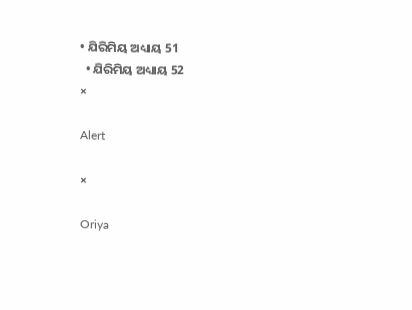• ଯିରିମିୟ ଅଧ୍ୟାୟ 51
  • ଯିରିମିୟ ଅଧ୍ୟାୟ 52
×

Alert

×

Oriya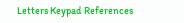Letters Keypad References